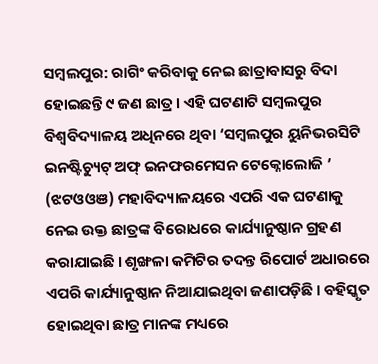ସମ୍ବଲପୁର: ରାଗିଂ କରିବାକୁ ନେଇ ଛାତ୍ରାବାସରୁ ବିଦା ହୋଇଛନ୍ତି ୯ ଜଣ ଛାତ୍ର । ଏହି ଘଟଣାଟି ସମ୍ବଲପୁର ବିଶ୍ୱବିଦ୍ୟାଳୟ ଅଧିନରେ ଥିବା ‘ସମ୍ବଲପୁର ୟୁନିଭରସିଟି ଇନଷ୍ଟିଚ୍ୟୁଟ୍ ଅଫ୍ ଇନଫରମେସନ ଟେକ୍ନୋଲୋଜି ’ (ଝଟଓଓଞ) ମହାବିଦ୍ୟାଳୟରେ ଏପରି ଏକ ଘଟଣାକୁ ନେଇ ଉକ୍ତ ଛାତ୍ରଙ୍କ ବିରୋଧରେ କାର୍ଯ୍ୟାନୁଷ୍ଠାନ ଗ୍ରହଣ କରାଯାଇଛି । ଶୃଙ୍ଖଳା କମିଟିର ତଦନ୍ତ ରିପୋର୍ଟ ଅଧାରରେ ଏପରି କାର୍ଯ୍ୟାନୁଷ୍ଠାନ ନିଆଯାଇଥିବା ଜଣାପଡ଼ିଛି । ବହିସ୍କୃତ ହୋଇଥିବା ଛାତ୍ର ମାନଙ୍କ ମଧ୍ୟରେ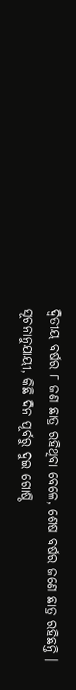ଦ୍ୱିତୀୟ ବର୍ଷର ୮ ଜଣ ଛାତ୍ର ରହିଥିବା ବେଳେ, ଶେଷ ବର୍ଷର ଜଣେ ଛାତ୍ର ରହିଛନ୍ତି ।
ସୂଚନାନୁଯାୟୀ, କିଛି ଦିନ ପୂର୍ବରୁ ଦୁଇ ଗୋଷ୍ଠି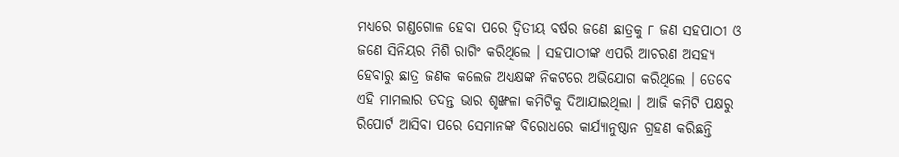ମଧ୍ୟରେ ଗଣ୍ଡଗୋଳ ହେବା ପରେ ଦ୍ୱିତୀୟ ବର୍ଷର ଜଣେ ଛାତ୍ରକୁ ୮ ଜଣ ସହପାଠୀ ଓ ଜଣେ ସିନିୟର ମିଶି ରାଗିଂ କରିଥିଲେ । ସହପାଠୀଙ୍କ ଏପରି ଆଚରଣ ଅସହ୍ୟ ହେବାରୁ ଛାତ୍ର ଜଣକ କଲେଜ ଅଧ୍ୟକ୍ଷଙ୍କ ନିକଟରେ ଅଭିଯୋଗ କରିଥିଲେ । ତେବେ ଏହି ମାମଲାର ତଦନ୍ତ ଭାର ଶୃଙ୍ଖଳା କମିଟିକୁ ଦିଆଯାଇଥିଲା । ଆଜି କମିଟି ପକ୍ଷରୁ ରିପୋର୍ଟ ଆସିବା ପରେ ସେମାନଙ୍କ ବିରୋଧରେ କାର୍ଯ୍ୟାନୁଷ୍ଠାନ ଗ୍ରହଣ କରିଛନ୍ତି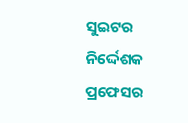ସୁଇଟର ନିର୍ଦ୍ଦେଶକ ପ୍ରଫେସର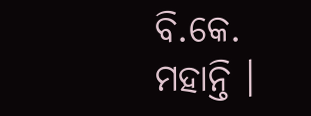ବି.କେ. ମହାନ୍ତି ।